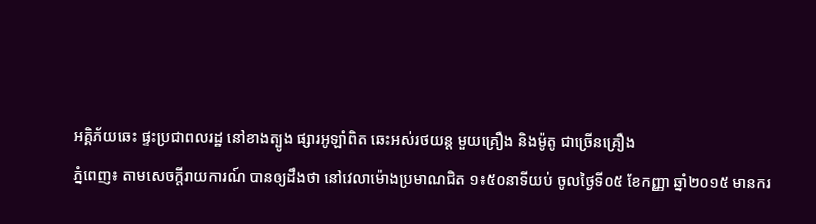អគ្គិភ័យឆេះ ផ្ទះប្រជាពលរដ្ឋ នៅខាងត្បូង ផ្សារអូឡាំពិត ឆេះអស់រថយន្ត មួយគ្រឿង និងម៉ូតូ ជាច្រើនគ្រឿង
ភ្នំពេញ៖ តាមសេចក្តីរាយការណ៍ បានឲ្យដឹងថា នៅវេលាម៉ោងប្រមាណជិត ១៖៥០នាទីយប់ ចូលថ្ងៃទី០៥ ខែកញ្ញា ឆ្នាំ២០១៥ មានករ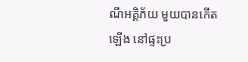ណីអគ្គិភ័យ មួយបានកើតឡើង នៅផ្ទះប្រ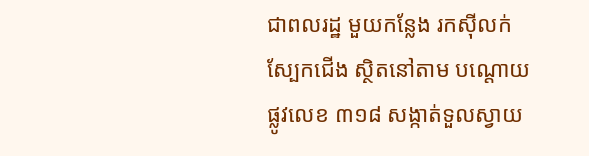ជាពលរដ្ឋ មួយកន្លែង រកស៊ីលក់ស្បែកជើង ស្ថិតនៅតាម បណ្តោយផ្លូវលេខ ៣១៨ សង្កាត់ទួលស្វាយ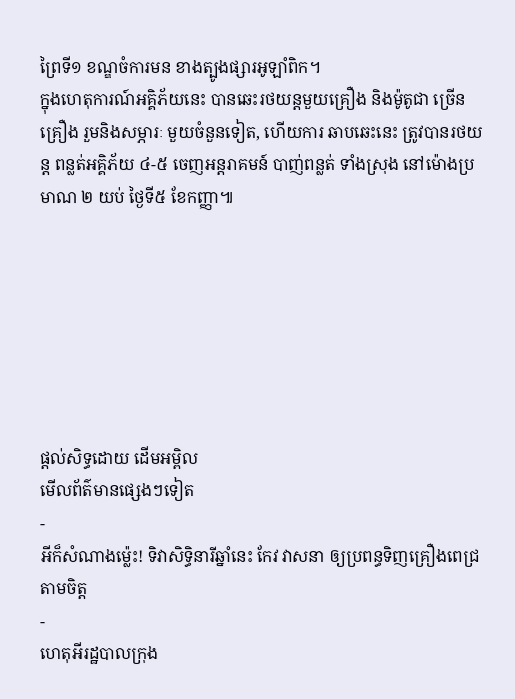ព្រៃទី១ ខណ្ឌចំការមន ខាងត្បូងផ្សារអូឡាំពិក។
ក្នុងហេតុការណ៍អគ្គិភ័យនេះ បានឆេះរថយន្តមួយគ្រឿង និងម៉ូតូជា ច្រើនគ្រឿង រួមនិងសម្ភារៈ មួយចំនួនទៀត, ហើយការ ឆាបឆេះនេះ ត្រូវបានរថយន្ត ពន្លត់អគ្គិភ័យ ៤-៥ ចេញអន្តរាគមន៍ បាញ់ពន្លត់ ទាំងស្រុង នៅម៉ោងប្រមាណ ២ យប់ ថ្ងៃទី៥ ខែកញ្ញា៕







ផ្តល់សិទ្ធដោយ ដើមអម្ពិល
មើលព័ត៌មានផ្សេងៗទៀត
-
អីក៏សំណាងម្ល៉េះ! ទិវាសិទ្ធិនារីឆ្នាំនេះ កែវ វាសនា ឲ្យប្រពន្ធទិញគ្រឿងពេជ្រតាមចិត្ត
-
ហេតុអីរដ្ឋបាលក្រុង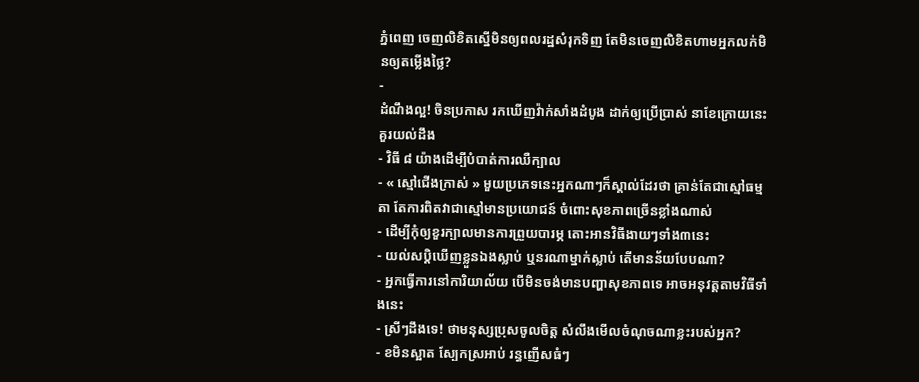ភ្នំពេញ ចេញលិខិតស្នើមិនឲ្យពលរដ្ឋសំរុកទិញ តែមិនចេញលិខិតហាមអ្នកលក់មិនឲ្យតម្លើងថ្លៃ?
-
ដំណឹងល្អ! ចិនប្រកាស រកឃើញវ៉ាក់សាំងដំបូង ដាក់ឲ្យប្រើប្រាស់ នាខែក្រោយនេះ
គួរយល់ដឹង
- វិធី ៨ យ៉ាងដើម្បីបំបាត់ការឈឺក្បាល
- « ស្មៅជើងក្រាស់ » មួយប្រភេទនេះអ្នកណាៗក៏ស្គាល់ដែរថា គ្រាន់តែជាស្មៅធម្មតា តែការពិតវាជាស្មៅមានប្រយោជន៍ ចំពោះសុខភាពច្រើនខ្លាំងណាស់
- ដើម្បីកុំឲ្យខួរក្បាលមានការព្រួយបារម្ភ តោះអានវិធីងាយៗទាំង៣នេះ
- យល់សប្តិឃើញខ្លួនឯងស្លាប់ ឬនរណាម្នាក់ស្លាប់ តើមានន័យបែបណា?
- អ្នកធ្វើការនៅការិយាល័យ បើមិនចង់មានបញ្ហាសុខភាពទេ អាចអនុវត្តតាមវិធីទាំងនេះ
- ស្រីៗដឹងទេ! ថាមនុស្សប្រុសចូលចិត្ត សំលឹងមើលចំណុចណាខ្លះរបស់អ្នក?
- ខមិនស្អាត ស្បែកស្រអាប់ រន្ធញើសធំៗ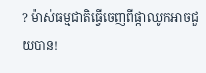? ម៉ាស់ធម្មជាតិធ្វើចេញពីផ្កាឈូកអាចជួយបាន!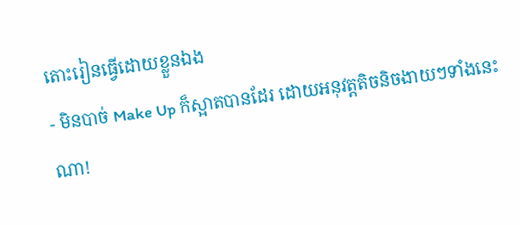តោះរៀនធ្វើដោយខ្លួនឯង
- មិនបាច់ Make Up ក៏ស្អាតបានដែរ ដោយអនុវត្តតិចនិចងាយៗទាំងនេះណា!